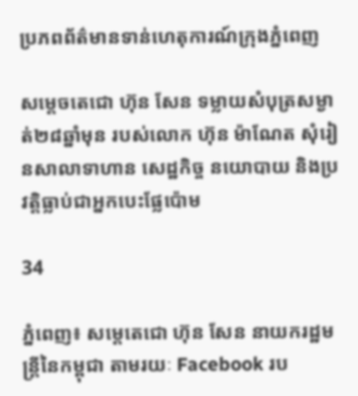ប្រភពព័ត៌មានទាន់ហេតុការណ៍ក្រុងភ្នំពេញ

សម្តេចតេជោ ហ៊ុន សែន ទម្លាយសំបុត្រសម្ងាត់២៨ឆ្នាំមុន របស់លោក ហ៊ុន ម៉ាណែត សុំរៀនសាលាទាហាន សេដ្ឋកិច្ច នយោបាយ និងប្រវត្តិធ្លាប់ជាអ្នកបេះផ្លែប៉ោម

34

ភ្នំពេញ៖ សម្តេតេជោ ហ៊ុន សែន នាយករដ្ឋមន្ត្រីនៃកម្ពុជា តាមរយៈ Facebook រប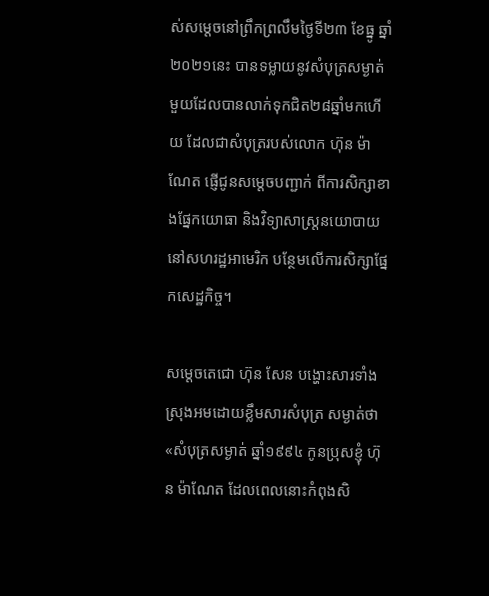ស់សម្តេចនៅព្រឹកព្រលឹមថ្ងៃទី២៣ ខែធ្នូ ឆ្នាំ២០២១នេះ បានទម្លាយនូវសំបុត្រសម្ងាត់មួយដែលបានលាក់ទុកជិត២៨ឆ្នាំមកហើយ ដែលជាសំបុត្ររបស់លោក ហ៊ុន ម៉ាណែត ផ្ញើជូនសម្តេចបញ្ជាក់ ពីការសិក្សាខាងផ្នែកយោធា និងវិទ្យាសាស្ត្រនយោបាយនៅសហរដ្ឋអាមេរិក បន្ថែមលើការសិក្សាផ្នែកសេដ្ឋកិច្ច។

សម្តេចតេជោ ហ៊ុន សែន បង្ហោះសារទាំងស្រុងអមដោយខ្លឹមសារសំបុត្រ សម្ងាត់ថា «សំបុត្រសម្ងាត់ ឆ្នាំ១៩៩៤ កូនប្រុសខ្ញុំ ហ៊ុន ម៉ាណែត ដែលពេលនោះកំពុងសិ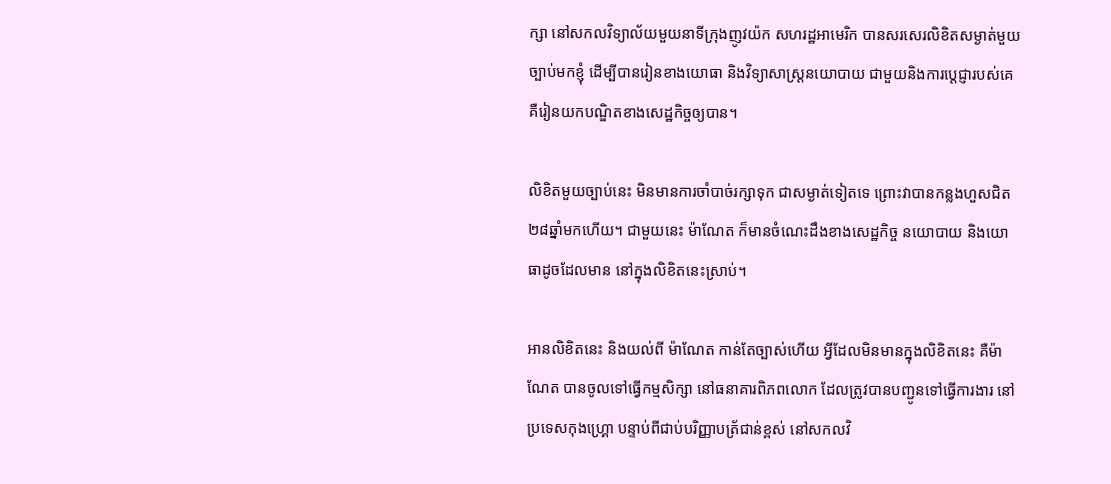ក្សា នៅសកលវិទ្យាល័យមួយនាទីក្រុងញូវយ៉ក សហរដ្ឋអាមេរិក បានសរសេរលិខិតសម្ងាត់មួយច្បាប់មកខ្ញុំ ដើម្បីបានរៀនខាងយោធា និងវិទ្យាសាស្រ្តនយោបាយ ជាមួយនិងការប្តេជ្ញារបស់គេ គឺរៀនយកបណ្ឌិតខាងសេដ្ឋកិច្ចឲ្យបាន។

លិខិតមួយច្បាប់នេះ មិនមានការចាំបាច់រក្សាទុក ជាសម្ងាត់ទៀតទេ ព្រោះវាបានកន្លងហួសជិត២៨ឆ្នាំមកហើយ។ ជាមួយនេះ ម៉ាណែត ក៏មានចំណេះដឹងខាងសេដ្ឋកិច្ច នយោបាយ និងយោធាដូចដែលមាន នៅក្នុងលិខិតនេះស្រាប់។

អានលិខិតនេះ និងយល់ពី ម៉ាណែត កាន់តែច្បាស់ហើយ អ្វីដែលមិនមានក្នុងលិខិតនេះ គឺម៉ាណែត បានចូលទៅធ្វើកម្មសិក្សា នៅធនាគារពិភពលោក ដែលត្រូវបានបញ្ជូនទៅធ្វើការងារ នៅប្រទេសកុងហ្រ្គោ បន្ទាប់ពីជាប់បរិញ្ញាបត្រ័ជាន់ខ្ពស់ នៅសកលវិ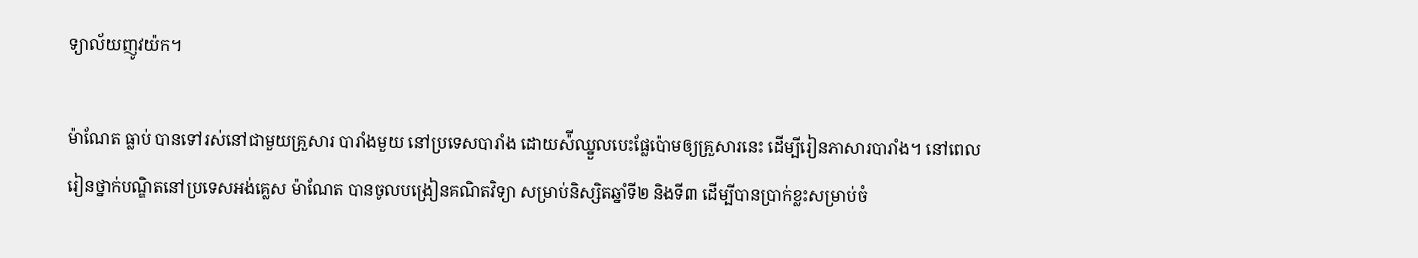ទ្យាល័យញូវយ៉ក។

ម៉ាណែត ធ្លាប់ បានទៅរស់នៅជាមួយគ្រួសារ បារាំងមួយ នៅប្រទេសបារាំង ដោយស៉ីឈ្នួលបេះផ្លែប៉ោមឲ្យគ្រួសារនេះ ដើម្បីរៀនភាសារបារាំង។ នៅពេលរៀនថ្នាក់បណ្ឌិតនៅប្រទេសអង់គ្លេស ម៉ាណែត បានចូលបង្រៀនគណិតវិទ្យា សម្រាប់និស្សិតឆ្នាំទី២ និងទី៣ ដើម្បីបានប្រាក់ខ្លះសម្រាប់ចំ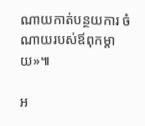ណាយកាត់បន្ថយការ ចំណាយរបស់ឪពុកម្តាយ»៕

អ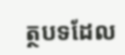ត្ថបទដែល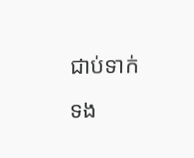ជាប់ទាក់ទង